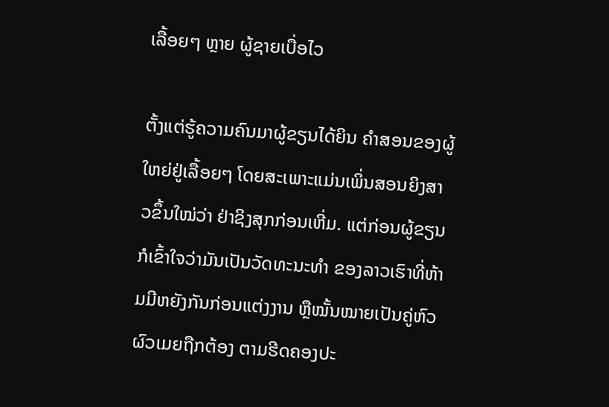ເລື້ອຍໆ ຫຼາຍ ຜູ້ຊາຍເບື່ອໄວ

ຕັ້ງແຕ່ຮູ້ຄວາມຄົນມາຜູ້ຂຽນໄດ້ຍິນ ຄຳສອນຂອງຜູ້ໃຫຍ່ຢູ່ເລື້ອຍໆ ໂດຍສະເພາະແມ່ນເພິ່ນສອນຍິງສາວຂຶ້ນໃໝ່ວ່າ ຢ່າຊິງສຸກກ່ອນເຫີ່ມ. ແຕ່ກ່ອນຜູ້ຂຽນກໍເຂົ້າໃຈວ່າມັນເປັນວັດທະນະທຳ ຂອງລາວເຮົາທີ່ຫ້າມມີຫຍັງກັນກ່ອນແຕ່ງງານ ຫຼືໝັ້ນໝາຍເປັນຄູ່ຫົວຜົວເມຍຖືກຕ້ອງ ຕາມຮີດຄອງປະ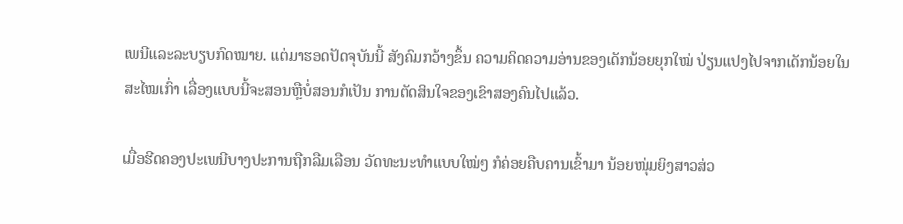ເພນີແລະລະບຽບກົດໝາຍ. ແຕ່ມາຮອດປັດຈຸບັນນີ້ ສັງຄົມກວ້າງຂຶ້ນ ຄວາມຄິດຄວາມອ່ານຂອງເດັກນ້ອຍຍຸກໃໝ່ ປ່ຽນແປງໄປຈາກເດັກນ້ອຍໃນສະໄໝເກົ່າ ເລື່ອງແບບນີ້ຈະສອນຫຼືບໍ່ສອນກໍເປັນ ການຕັດສິນໃຈຂອງເຂົາສອງຄົນໄປແລ້ວ.

ເມື່ອຮີດຄອງປະເພນີບາງປະການຖືກລືມເລືອນ ວັດທະນະທຳແບບໃໝ່ໆ ກໍຄ່ອຍຄືບຄານເຂົ້າມາ ນ້ອຍໜຸ່ມຍິງສາວສ່ວ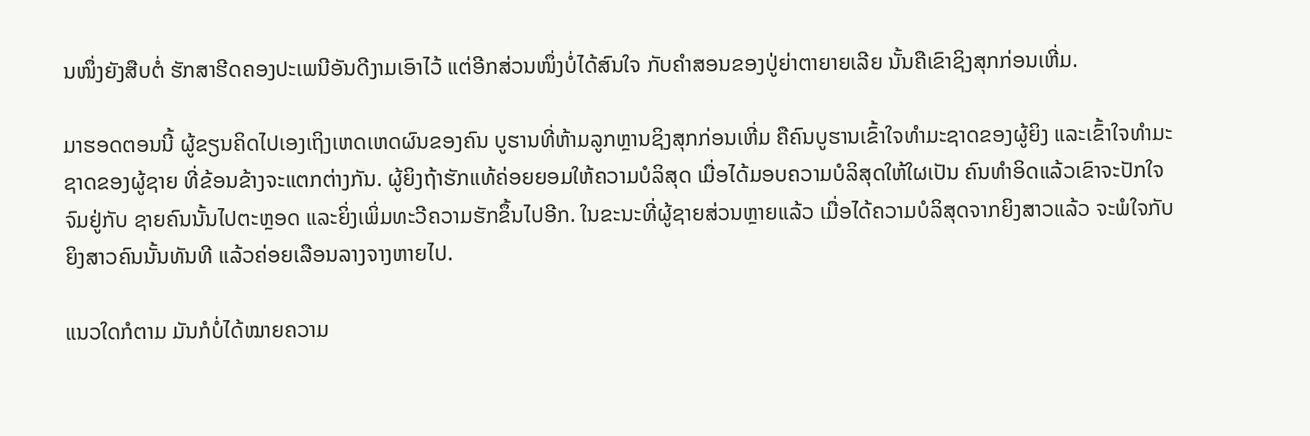ນໜຶ່ງຍັງສືບຕໍ່ ຮັກສາຮີດຄອງປະເພນີອັນດີງາມເອົາໄວ້ ແຕ່ອີກສ່ວນໜຶ່ງບໍ່ໄດ້ສົນໃຈ ກັບຄຳສອນຂອງປູ່ຍ່າຕາຍາຍເລີຍ ນັ້ນຄືເຂົາຊິງສຸກກ່ອນເຫີ່ມ.

ມາຮອດຕອນນີ້ ຜູ້ຂຽນຄິດໄປເອງເຖິງເຫດເຫດຜົນຂອງຄົນ ບູຮານທີ່ຫ້າມລູກຫຼານຊິງສຸກກ່ອນເຫີ່ມ ຄືຄົນບູຮານເຂົ້າໃຈທຳມະຊາດຂອງຜູ້ຍິງ ແລະເຂົ້າໃຈທຳມະຊາດຂອງຜູ້ຊາຍ ທີ່ຂ້ອນຂ້າງຈະແຕກຕ່າງກັນ. ຜູ້ຍິງຖ້າຮັກແທ້ຄ່ອຍຍອມໃຫ້ຄວາມບໍລິສຸດ ເມື່ອໄດ້ມອບຄວາມບໍລິສຸດໃຫ້ໃຜເປັນ ຄົນທຳອິດແລ້ວເຂົາຈະປັກໃຈຈົມຢູ່ກັບ ຊາຍຄົນນັ້ນໄປຕະຫຼອດ ແລະຍິ່ງເພິ່ມທະວີຄວາມຮັກຂຶ້ນໄປອີກ. ໃນຂະນະທີ່ຜູ້ຊາຍສ່ວນຫຼາຍແລ້ວ ເມື່ອໄດ້ຄວາມບໍລິສຸດຈາກຍິງສາວແລ້ວ ຈະພໍໃຈກັບຍິງສາວຄົນນັ້ນທັນທີ ແລ້ວຄ່ອຍເລືອນລາງຈາງຫາຍໄປ.

ແນວໃດກໍຕາມ ມັນກໍບໍ່ໄດ້ໝາຍຄວາມ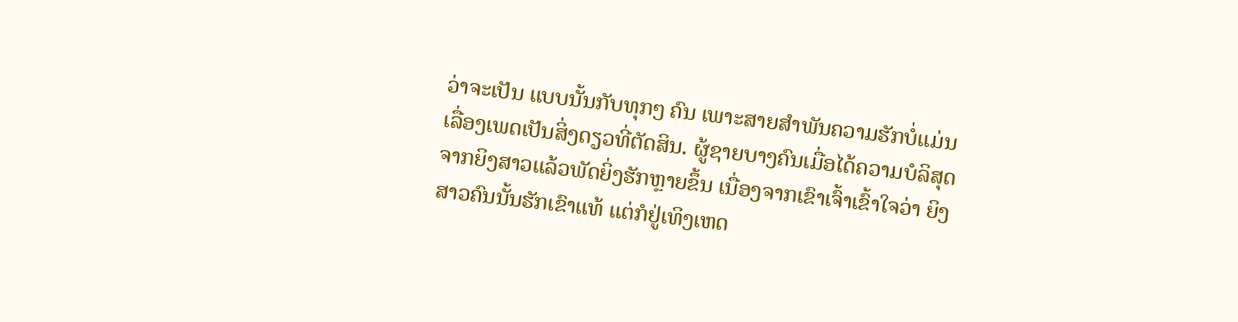ວ່າຈະເປັນ ແບບນັ້ນກັບທຸກໆ ຄົນ ເພາະສາຍສຳພັນຄວາມຮັກບໍ່ແມ່ນ ເລື່ອງເພດເປັນສິ່ງດຽວທີ່ຕັດສິນ. ຜູ້ຊາຍບາງຄົນເມື່ອໄດ້ຄວາມບໍລິສຸດ ຈາກຍິງສາວແລ້ວພັດຍິ່ງຮັກຫຼາຍຂຶ້ນ ເນື່ອງຈາກເຂົາເຈົ້າເຂົ້າໃຈວ່າ ຍິງສາວຄົນນັ້ນຮັກເຂົາແທ້ ແຕ່ກໍຢູ່ເທິງເຫດ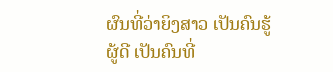ຜົນທີ່ວ່າຍິງສາວ ເປັນຄົນຮູ້ຜູ້ດີ ເປັນຄົນທີ່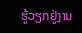ຮູ້ວຽກຢູ່ງານ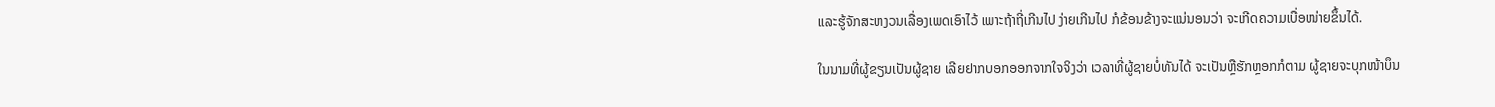ແລະຮູ້ຈັກສະຫງວນເລື່ອງເພດເອົາໄວ້ ເພາະຖ້າຖີ່ເກີນໄປ ງ່າຍເກີນໄປ ກໍຂ້ອນຂ້າງຈະແນ່ນອນວ່າ ຈະເກີດຄວາມເບື່ອໜ່າຍຂຶ້ນໄດ້.

ໃນນາມທີ່ຜູ້ຂຽນເປັນຜູ້ຊາຍ ເລີຍຢາກບອກອອກຈາກໃຈຈິງວ່າ ເວລາທີ່ຜູ້ຊາຍບໍ່ທັນໄດ້ ຈະເປັນຫຼືຮັກຫຼອກກໍຕາມ ຜູ້ຊາຍຈະບຸກໜ້າບຶນ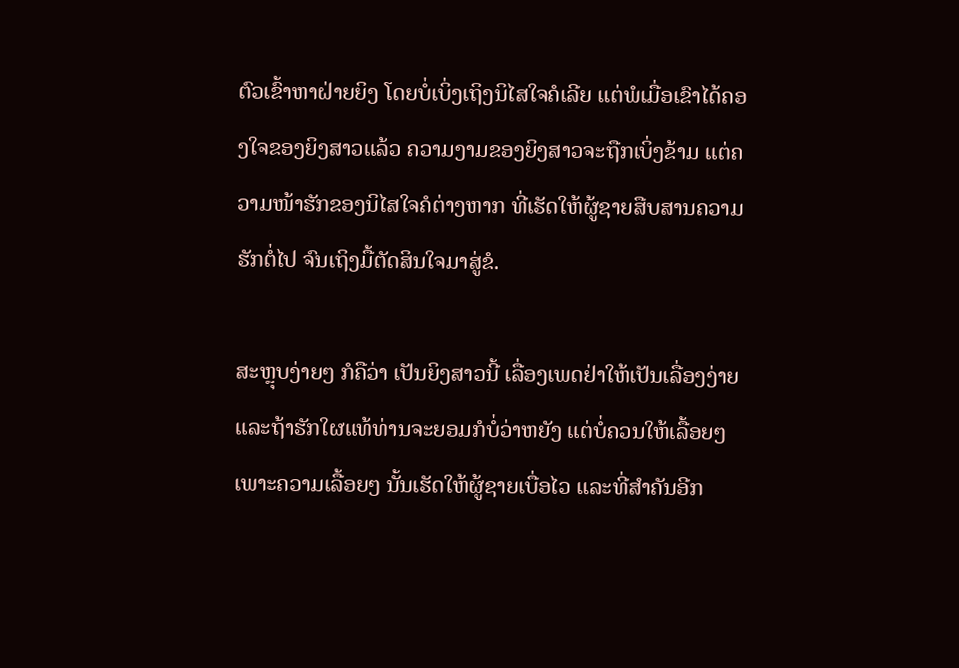ຕົວເຂົ້າຫາຝ່າຍຍິງ ໂດຍບໍ່ເບິ່ງເຖິງນິໄສໃຈຄໍເລີຍ ແຕ່ພໍເມື່ອເຂົາໄດ້ຄອງໃຈຂອງຍິງສາວແລ້ວ ຄວາມງາມຂອງຍິງສາວຈະຖືກເບິ່ງຂ້າມ ແຕ່ຄວາມໜ້າຮັກຂອງນິໄສໃຈຄໍຕ່າງຫາກ ທີ່ເຮັດໃຫ້ຜູ້ຊາຍສືບສານຄວາມຮັກຕໍ່ໄປ ຈົນເຖິງມື້ຕັດສິນໃຈມາສູ່ຂໍ.

ສະຫຼຸບງ່າຍໆ ກໍຄືວ່າ ເປັນຍິງສາວນີ້ ເລື່ອງເພດຢ່າໃຫ້ເປັນເລື່ອງງ່າຍ ແລະຖ້າຮັກໃຜແທ້ທ່ານຈະຍອມກໍບໍ່ວ່າຫຍັງ ແຕ່ບໍ່ຄວນໃຫ້ເລື້ອຍໆ ເພາະຄວາມເລື້ອຍໆ ນັ້ນເຮັດໃຫ້ຜູ້ຊາຍເບື່ອໄວ ແລະທີ່ສຳຄັນອີກ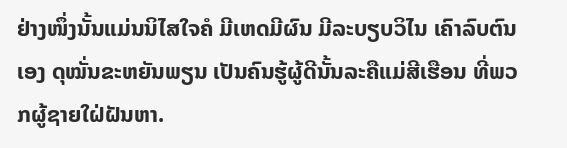ຢ່າງໜຶ່ງນັ້ນແມ່ນນິໄສໃຈຄໍ ມີເຫດມີຜົນ ມີລະບຽບວິໄນ ເຄົາລົບຕົນເອງ ດຸໝັ່ນຂະຫຍັນພຽນ ເປັນຄົນຮູ້ຜູ້ດີນັ້ນລະຄືແມ່ສີເຮືອນ ທີ່ພວກຜູ້ຊາຍໃຝ່ຝັນຫາ.